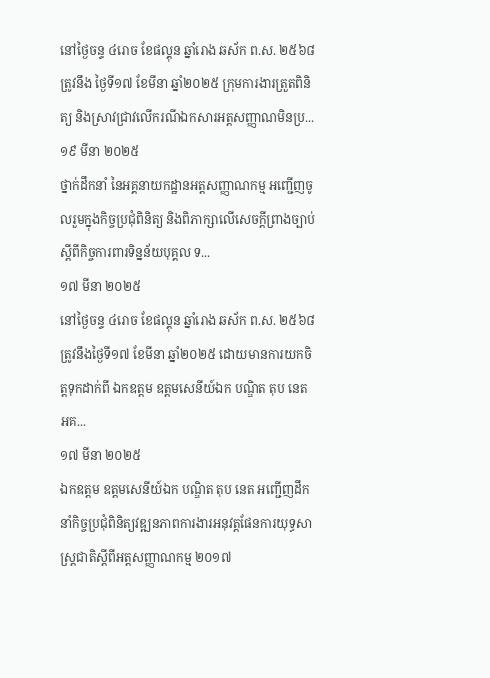នៅថ្ងៃចន្ទ ៤រោច ខែផល្គុន ឆ្នាំរោង ឆស័ក ព.ស. ២៥៦៨ ត្រូវនឹង ថ្ងៃទី១៧ ខែមីនា ឆ្នាំ២០២៥ ក្រុមការងារត្រួតពិនិត្យ និងស្រាវជ្រាវលើករណីឯកសារអត្តសញ្ញាណមិនប្រ...
១៩ មីនា ២០២៥
ថ្នាក់ដឹកនាំ នៃអគ្គនាយកដ្ឋានអត្តសញ្ញាណកម្ម អញ្ជើញចូលរួមក្នុងកិច្ចប្រជុំពិនិត្យ និងពិភាក្សាលើសេចក្ដីព្រាងច្បាប់ស្ដីពីកិច្ចការពារទិន្នន័យបុគ្គល ទ...
១៧ មីនា ២០២៥
នៅថ្ងៃចន្ទ ៤រោច ខែផល្គុន ឆ្នាំរោង ឆស័ក ព.ស. ២៥៦៨ ត្រូវនឹងថ្ងៃទី១៧ ខែមីនា ឆ្នាំ២០២៥ ដោយមានការយកចិត្តទុកដាក់ពី ឯកឧត្តម ឧត្តមសេនីយ៍ឯក បណ្ឌិត តុប នេត អគ...
១៧ មីនា ២០២៥
ឯកឧត្តម ឧត្តមសេនីយ៍ឯក បណ្ឌិត តុប នេត អញ្ជើញដឹកនាំកិច្ចប្រជុំពិនិត្យវឌ្ឍនភាពការងារអនុវត្តផែនការយុទ្ធសាស្រ្តជាតិស្ដីពីអត្តសញ្ញាណកម្ម ២០១៧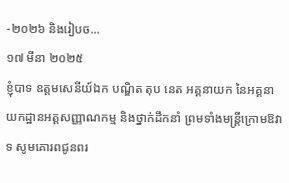-២០២៦ និងរៀបច...
១៧ មីនា ២០២៥
ខ្ញុំបាទ ឧត្តមសេនីយ៍ឯក បណ្ឌិត តុប នេត អគ្គនាយក នៃអគ្គនាយកដ្ឋានអត្តសញ្ញាណកម្ម និងថ្នាក់ដឹកនាំ ព្រមទាំងមន្ត្រីក្រោមឱវាទ សូមគោរពជូនពរ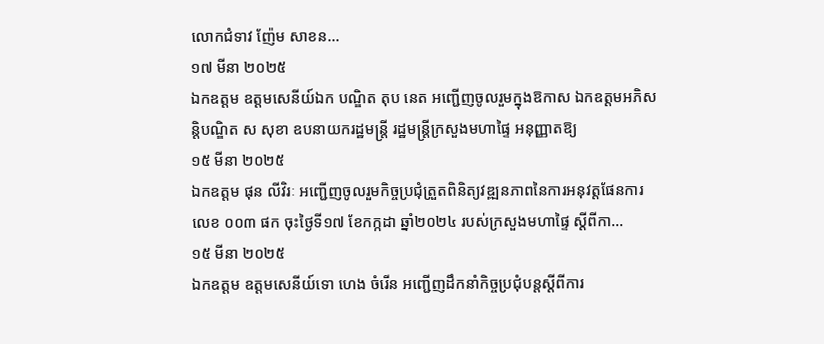លោកជំទាវ ញ៉ែម សាខន...
១៧ មីនា ២០២៥
ឯកឧត្តម ឧត្តមសេនីយ៍ឯក បណ្ឌិត តុប នេត អញ្ជើញចូលរួមក្នុងឱកាស ឯកឧត្តមអភិសន្ដិបណ្ឌិត ស សុខា ឧបនាយករដ្ឋមន្រ្តី រដ្ឋមន្រ្តីក្រសួងមហាផ្ទៃ អនុញ្ញាតឱ្យ
១៥ មីនា ២០២៥
ឯកឧត្តម ផុន លីវិរៈ អញ្ជើញចូលរួមកិច្ចប្រជុំត្រួតពិនិត្យវឌ្ឍនភាពនៃការអនុវត្តផែនការលេខ ០០៣ ផក ចុះថ្ងៃទី១៧ ខែកក្កដា ឆ្នាំ២០២៤ របស់ក្រសួងមហាផ្ទៃ ស្ដីពីកា...
១៥ មីនា ២០២៥
ឯកឧត្តម ឧត្តមសេនីយ៍ទោ ហេង ចំរើន អញ្ជើញដឹកនាំកិច្ចប្រជុំបន្តស្តីពីការ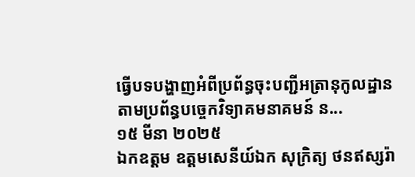ធ្វើបទបង្ហាញអំពីប្រព័ន្ធចុះបញ្ជីអត្រានុកូលដ្ឋានតាមប្រព័ន្ធបច្ចេកវិទ្យាគមនាគមន៍ ន...
១៥ មីនា ២០២៥
ឯកឧត្ដម ឧត្ដមសេនីយ៍ឯក សុក្រិត្យ ថនឥស្សរ៉ា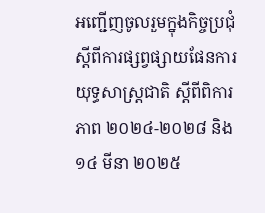អញ្ជើញចូលរួមក្នុងកិច្ចប្រជុំស្តីពីការផ្សព្វផ្សាយផែនការយុទ្ធសាស្ត្រជាតិ ស្តីពីពិការភាព ២០២៤-២០២៨ និង
១៤ មីនា ២០២៥